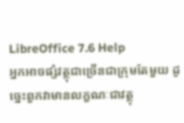LibreOffice 7.6 Help
អ្នកអាចផ្សំវត្ថុជាច្រើនជាក្រុមតែមួយ ដូច្នេះពួកវាមានលក្ខណៈជាវត្ថុ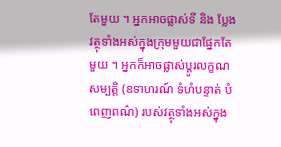តែមួយ ។ អ្នកអាចផ្លាស់ទី និង ប្លែងវត្ថុទាំងអស់ក្នុងក្រុមមួយជាផ្នែកតែមួយ ។ អ្នកក៏អាចផ្លាស់ប្តូរលក្ខណសម្បត្តិ (ឧទាហរណ៍ ទំហំបន្ទាត់ បំពេញពណ៌) របស់វត្ថុទាំងអស់ក្នុង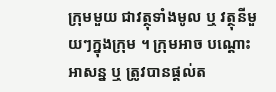ក្រុមមួយ ជាវត្ថុទាំងមូល ឬ វត្ថុនីមួយៗក្នុងក្រុម ។ ក្រុមអាច បណ្តោះអាសន្ន ឬ ត្រូវបានផ្តល់ត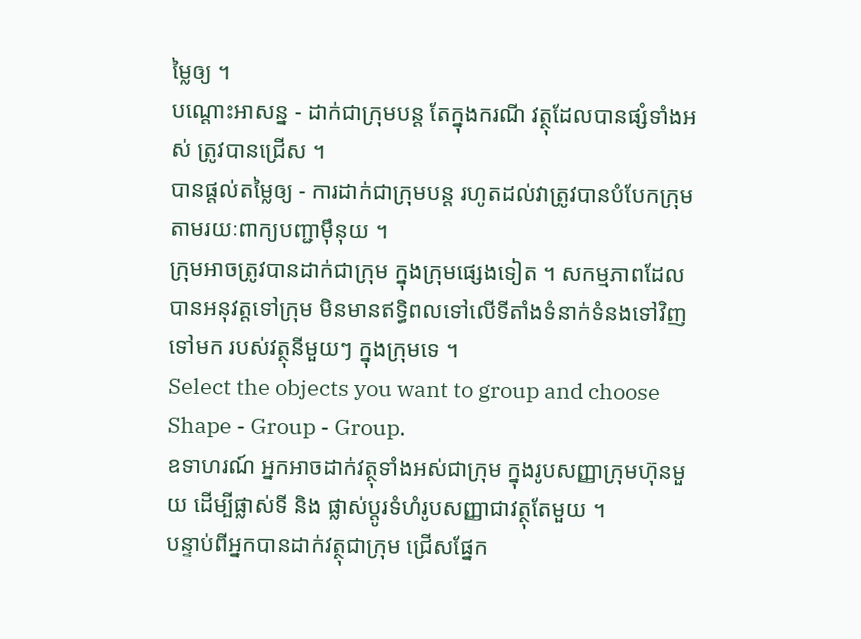ម្លៃឲ្យ ។
បណ្តោះអាសន្ន - ដាក់ជាក្រុមបន្ត តែក្នុងករណី វត្ថុដែលបានផ្សំទាំងអស់ ត្រូវបានជ្រើស ។
បានផ្តល់តម្លៃឲ្យ - ការដាក់ជាក្រុមបន្ត រហូតដល់វាត្រូវបានបំបែកក្រុម តាមរយៈពាក្យបញ្ជាម៉ឹនុយ ។
ក្រុមអាចត្រូវបានដាក់ជាក្រុម ក្នុងក្រុមផ្សេងទៀត ។ សកម្មភាពដែលបានអនុវត្តទៅក្រុម មិនមានឥទ្ធិពលទៅលើទីតាំងទំនាក់ទំនងទៅវិញទៅមក របស់វត្ថុនីមួយៗ ក្នុងក្រុមទេ ។
Select the objects you want to group and choose Shape - Group - Group.
ឧទាហរណ៍ អ្នកអាចដាក់វត្ថុទាំងអស់ជាក្រុម ក្នុងរូបសញ្ញាក្រុមហ៊ុនមួយ ដើម្បីផ្លាស់ទី និង ផ្លាស់ប្តូរទំហំរូបសញ្ញាជាវត្ថុតែមួយ ។
បន្ទាប់ពីអ្នកបានដាក់វត្ថុជាក្រុម ជ្រើសផ្នែក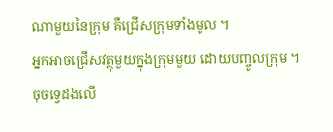ណាមួយនៃក្រុម គឺជ្រើសក្រុមទាំងមូល ។
អ្នកអាចជ្រើសវត្ថុមួយក្នុងក្រុមមួយ ដោយបញ្ចូលក្រុម ។ ចុចទ្វេដងលើ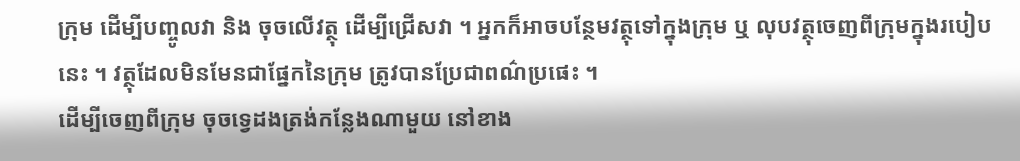ក្រុម ដើម្បីបញ្ចូលវា និង ចុចលើវត្ថុ ដើម្បីជ្រើសវា ។ អ្នកក៏អាចបន្ថែមវត្ថុទៅក្នុងក្រុម ឬ លុបវត្ថុចេញពីក្រុមក្នុងរបៀបនេះ ។ វត្ថុដែលមិនមែនជាផ្នែកនៃក្រុម ត្រូវបានប្រែជាពណ៌ប្រផេះ ។
ដើម្បីចេញពីក្រុម ចុចទ្វេដងត្រង់កន្លែងណាមួយ នៅខាង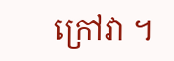ក្រៅវា ។